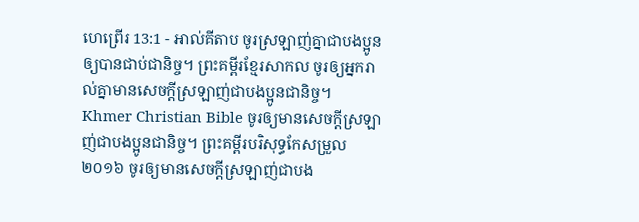ហេព្រើរ 13:1 - អាល់គីតាប ចូរស្រឡាញ់គ្នាជាបងប្អូនឲ្យបានជាប់ជានិច្ច។ ព្រះគម្ពីរខ្មែរសាកល ចូរឲ្យអ្នករាល់គ្នាមានសេចក្ដីស្រឡាញ់ជាបងប្អូនជានិច្ច។ Khmer Christian Bible ចូរឲ្យមានសេចក្ដីស្រឡាញ់ជាបងប្អូនជានិច្ច។ ព្រះគម្ពីរបរិសុទ្ធកែសម្រួល ២០១៦ ចូរឲ្យមានសេចក្ដីស្រឡាញ់ជាបង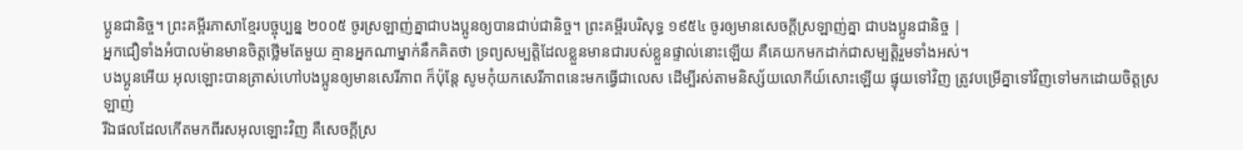ប្អូនជានិច្ច។ ព្រះគម្ពីរភាសាខ្មែរបច្ចុប្បន្ន ២០០៥ ចូរស្រឡាញ់គ្នាជាបងប្អូនឲ្យបានជាប់ជានិច្ច។ ព្រះគម្ពីរបរិសុទ្ធ ១៩៥៤ ចូរឲ្យមានសេចក្ដីស្រឡាញ់គ្នា ជាបងប្អូនជានិច្ច |
អ្នកជឿទាំងអំបាលម៉ានមានចិត្ដថ្លើមតែមួយ គ្មានអ្នកណាម្នាក់នឹកគិតថា ទ្រព្យសម្បត្តិដែលខ្លួនមានជារបស់ខ្លួនផ្ទាល់នោះឡើយ គឺគេយកមកដាក់ជាសម្បត្តិរួមទាំងអស់។
បងប្អូនអើយ អុលឡោះបានត្រាស់ហៅបងប្អូនឲ្យមានសេរីភាព ក៏ប៉ុន្ដែ សូមកុំយកសេរីភាពនេះមកធ្វើជាលេស ដើម្បីរស់តាមនិស្ស័យលោកីយ៍សោះឡើយ ផ្ទុយទៅវិញ ត្រូវបម្រើគ្នាទៅវិញទៅមកដោយចិត្ដស្រឡាញ់
រីឯផលដែលកើតមកពីរសអុលឡោះវិញ គឺសេចក្ដីស្រ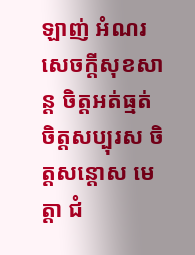ឡាញ់ អំណរ សេចក្ដីសុខសាន្ដ ចិត្ដអត់ធ្មត់ ចិត្ដសប្បុរស ចិត្ដសន្តោស មេត្ដា ជំ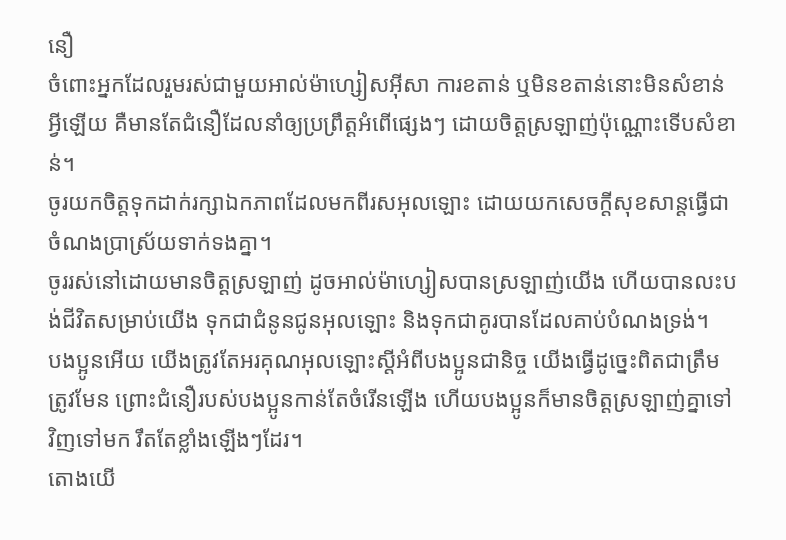នឿ
ចំពោះអ្នកដែលរួមរស់ជាមួយអាល់ម៉ាហ្សៀសអ៊ីសា ការខតាន់ ឬមិនខតាន់នោះមិនសំខាន់អ្វីឡើយ គឺមានតែជំនឿដែលនាំឲ្យប្រព្រឹត្ដអំពើផ្សេងៗ ដោយចិត្ដស្រឡាញ់ប៉ុណ្ណោះទើបសំខាន់។
ចូរយកចិត្ដទុកដាក់រក្សាឯកភាពដែលមកពីរសអុលឡោះ ដោយយកសេចក្ដីសុខសាន្ដធ្វើជាចំណងប្រាស្រ័យទាក់ទងគ្នា។
ចូររស់នៅដោយមានចិត្ដស្រឡាញ់ ដូចអាល់ម៉ាហ្សៀសបានស្រឡាញ់យើង ហើយបានលះបង់ជីវិតសម្រាប់យើង ទុកជាជំនូនជូនអុលឡោះ និងទុកជាគូរបានដែលគាប់បំណងទ្រង់។
បងប្អូនអើយ យើងត្រូវតែអរគុណអុលឡោះស្ដីអំពីបងប្អូនជានិច្ច យើងធ្វើដូច្នេះពិតជាត្រឹមត្រូវមែន ព្រោះជំនឿរបស់បងប្អូនកាន់តែចំរើនឡើង ហើយបងប្អូនក៏មានចិត្ដស្រឡាញ់គ្នាទៅវិញទៅមក រឹតតែខ្លាំងឡើងៗដែរ។
តោងយើ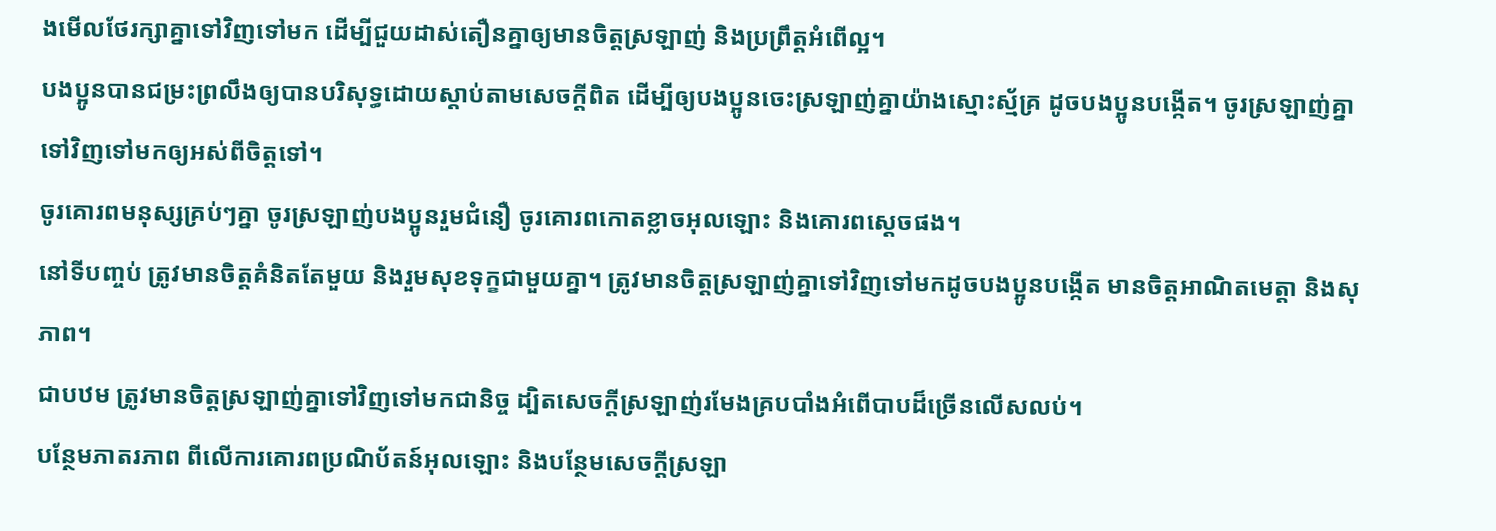ងមើលថែរក្សាគ្នាទៅវិញទៅមក ដើម្បីជួយដាស់តឿនគ្នាឲ្យមានចិត្ដស្រឡាញ់ និងប្រព្រឹត្ដអំពើល្អ។
បងប្អូនបានជម្រះព្រលឹងឲ្យបានបរិសុទ្ធដោយស្ដាប់តាមសេចក្ដីពិត ដើម្បីឲ្យបងប្អូនចេះស្រឡាញ់គ្នាយ៉ាងស្មោះស្ម័គ្រ ដូចបងប្អូនបង្កើត។ ចូរស្រឡាញ់គ្នាទៅវិញទៅមកឲ្យអស់ពីចិត្ដទៅ។
ចូរគោរពមនុស្សគ្រប់ៗគ្នា ចូរស្រឡាញ់បងប្អូនរួមជំនឿ ចូរគោរពកោតខ្លាចអុលឡោះ និងគោរពស្តេចផង។
នៅទីបញ្ចប់ ត្រូវមានចិត្ដគំនិតតែមួយ និងរួមសុខទុក្ខជាមួយគ្នា។ ត្រូវមានចិត្ដស្រឡាញ់គ្នាទៅវិញទៅមកដូចបងប្អូនបង្កើត មានចិត្ដអាណិតមេត្ដា និងសុភាព។
ជាបឋម ត្រូវមានចិត្ដស្រឡាញ់គ្នាទៅវិញទៅមកជានិច្ច ដ្បិតសេចក្ដីស្រឡាញ់រមែងគ្របបាំងអំពើបាបដ៏ច្រើនលើសលប់។
បន្ថែមភាតរភាព ពីលើការគោរពប្រណិប័តន៍អុលឡោះ និងបន្ថែមសេចក្ដីស្រឡា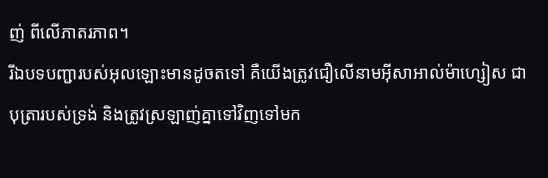ញ់ ពីលើភាតរភាព។
រីឯបទបញ្ជារបស់អុលឡោះមានដូចតទៅ គឺយើងត្រូវជឿលើនាមអ៊ីសាអាល់ម៉ាហ្សៀស ជាបុត្រារបស់ទ្រង់ និងត្រូវស្រឡាញ់គ្នាទៅវិញទៅមក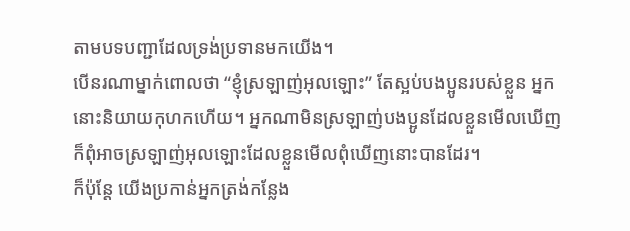តាមបទបញ្ជាដែលទ្រង់ប្រទានមកយើង។
បើនរណាម្នាក់ពោលថា “ខ្ញុំស្រឡាញ់អុលឡោះ” តែស្អប់បងប្អូនរបស់ខ្លួន អ្នកនោះនិយាយកុហកហើយ។ អ្នកណាមិនស្រឡាញ់បងប្អូនដែលខ្លួនមើលឃើញ ក៏ពុំអាចស្រឡាញ់អុលឡោះដែលខ្លួនមើលពុំឃើញនោះបានដែរ។
ក៏ប៉ុន្ដែ យើងប្រកាន់អ្នកត្រង់កន្លែង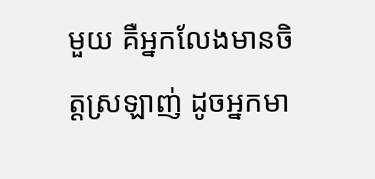មួយ គឺអ្នកលែងមានចិត្ដស្រឡាញ់ ដូចអ្នកមា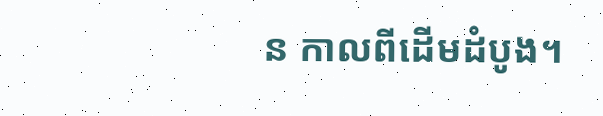ន កាលពីដើមដំបូង។